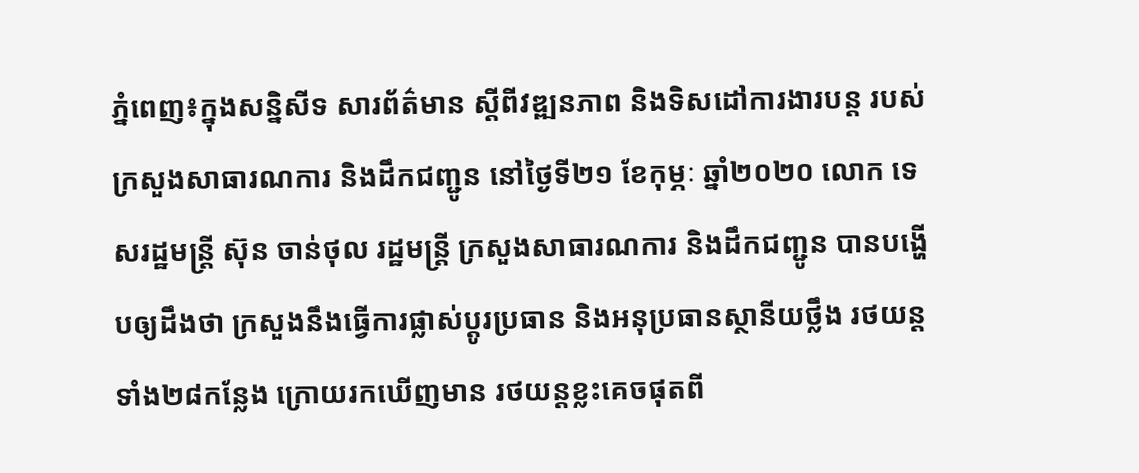ភ្នំពេញ៖ក្នុងសន្និសីទ សារព័ត៌មាន ស្ដីពីវឌ្ឍនភាព និងទិសដៅការងារបន្ត របស់ក្រសួងសាធារណការ និងដឹកជញ្ជូន នៅថ្ងៃទី២១ ខែកុម្ភៈ ឆ្នាំ២០២០ លោក ទេសរដ្ឋមន្រ្តី ស៊ុន ចាន់ថុល រដ្ឋមន្រ្តី ក្រសួងសាធារណការ និងដឹកជញ្ជូន បានបង្ហើបឲ្យដឹងថា ក្រសួងនឹងធ្វើការផ្លាស់ប្ដូរប្រធាន និងអនុប្រធានស្ថានីយថ្លឹង រថយន្តទាំង២៨កន្លែង ក្រោយរកឃើញមាន រថយន្តខ្លះគេចផុតពី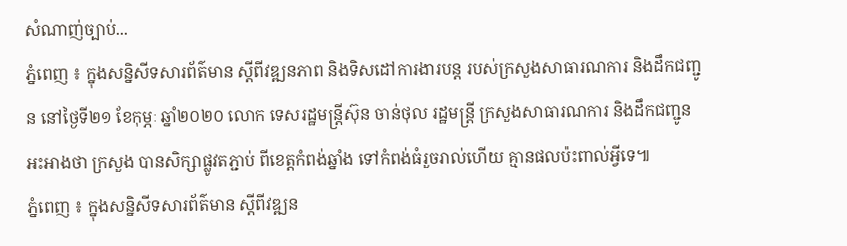សំណាញ់ច្បាប់...
ភ្នំពេញ ៖ ក្នុងសន្និសីទសារព័ត៌មាន ស្ដីពីវឌ្ឍនភាព និងទិសដៅការងារបន្ត របស់ក្រសួងសាធារណការ និងដឹកជញ្ជូន នៅថ្ងៃទី២១ ខែកុម្ភៈ ឆ្នាំ២០២០ លោក ទេសរដ្ឋមន្រ្តីស៊ុន ចាន់ថុល រដ្ឋមន្រ្តី ក្រសួងសាធារណការ និងដឹកជញ្ជូនអះអាងថា ក្រសួង បានសិក្សាផ្លូវតភ្ជាប់ ពីខេត្តកំពង់ឆ្នាំង ទៅកំពង់ធំរួចរាល់ហើយ គ្មានផលប៉ះពាល់អ្វីទេ៕
ភ្នំពេញ ៖ ក្នុងសន្និសីទសារព័ត៌មាន ស្ដីពីវឌ្ឍន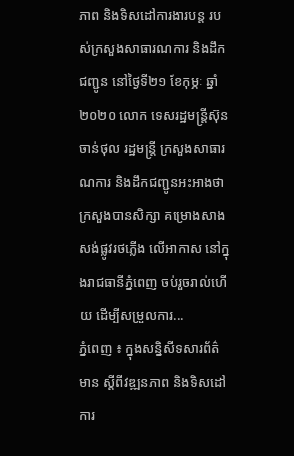ភាព និងទិសដៅការងារបន្ត របស់ក្រសួងសាធារណការ និងដឹកជញ្ជូន នៅថ្ងៃទី២១ ខែកុម្ភៈ ឆ្នាំ២០២០ លោក ទេសរដ្ឋមន្រ្តីស៊ុន ចាន់ថុល រដ្ឋមន្រ្តី ក្រសួងសាធារណការ និងដឹកជញ្ជូនអះអាងថា ក្រសួងបានសិក្សា គម្រោងសាងសង់ផ្លូវរថភ្លើង លើអាកាស នៅក្នុងរាជធានីភ្នំពេញ ចប់រួចរាល់ហើយ ដើម្បីសម្រួលការ...
ភ្នំពេញ ៖ ក្នុងសន្និសីទសារព័ត៌មាន ស្ដីពីវឌ្ឍនភាព និងទិសដៅការ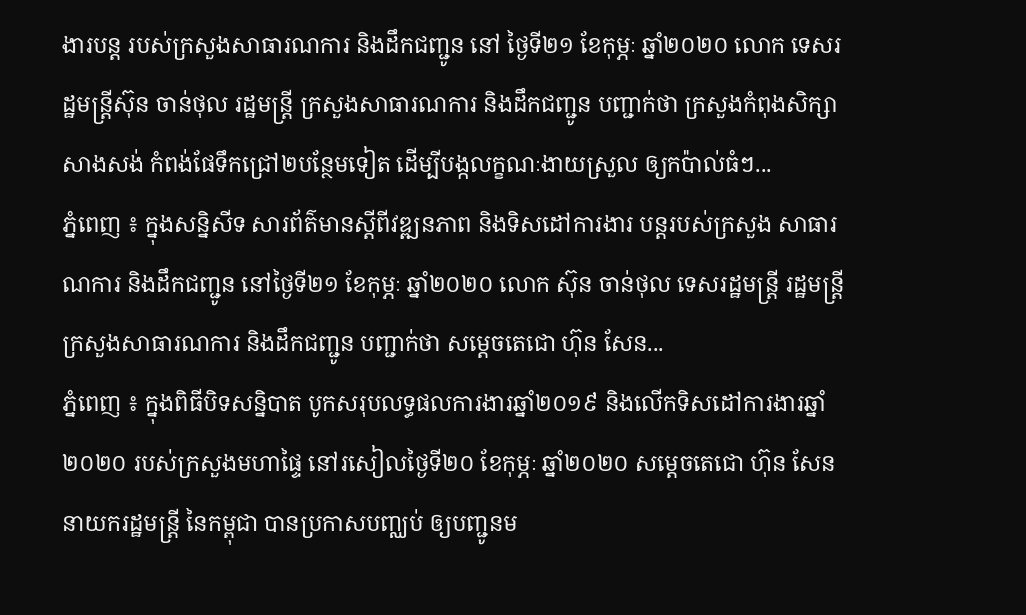ងារបន្ត របស់ក្រសួងសាធារណការ និងដឹកជញ្ជូន នៅ ថ្ងៃទី២១ ខែកុម្ភៈ ឆ្នាំ២០២០ លោក ទេសរដ្ឋមន្រ្តីស៊ុន ចាន់ថុល រដ្ឋមន្រ្តី ក្រសួងសាធារណការ និងដឹកជញ្ជូន បញ្ជាក់ថា ក្រសួងកំពុងសិក្សាសាងសង់ កំពង់ផែទឹកជ្រៅ២បន្ថែមទៀត ដើម្បីបង្កលក្ខណៈងាយស្រួល ឲ្យកប៉ាល់ធំៗ...
ភ្នំពេញ ៖ ក្នុងសន្និសីទ សារព័ត៌មានស្ដីពីវឌ្ឍនភាព និងទិសដៅការងារ បន្តរបស់ក្រសួង សាធារណការ និងដឹកជញ្ជូន នៅថ្ងៃទី២១ ខែកុម្ភៈ ឆ្នាំ២០២០ លោក ស៊ុន ចាន់ថុល ទេសរដ្ឋមន្រ្តី រដ្ឋមន្រ្តី ក្រសួងសាធារណការ និងដឹកជញ្ជូន បញ្ជាក់ថា សម្ដេចតេជោ ហ៊ុន សែន...
ភ្នំពេញ ៖ ក្នុងពិធីបិទសន្និបាត បូកសរុបលទ្ធផលការងារឆ្នាំ២០១៩ និងលើកទិសដៅការងារឆ្នាំ២០២០ របស់ក្រសួងមហាផ្ទៃ នៅរសៀលថ្ងៃទី២០ ខែកុម្ភៈ ឆ្នាំ២០២០ សម្ដេចតេជោ ហ៊ុន សែន នាយករដ្ឋមន្រ្តី នៃកម្ពុជា បានប្រកាសបញ្ឈប់ ឲ្យបញ្ជូនម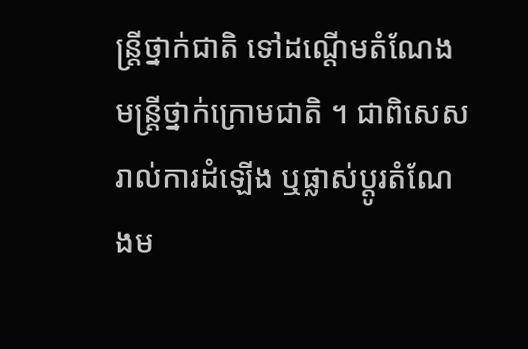ន្រ្តីថ្នាក់ជាតិ ទៅដណ្ដើមតំណែង មន្រ្តីថ្នាក់ក្រោមជាតិ ។ ជាពិសេសរាល់ការដំឡើង ឬផ្លាស់ប្ដូរតំណែងម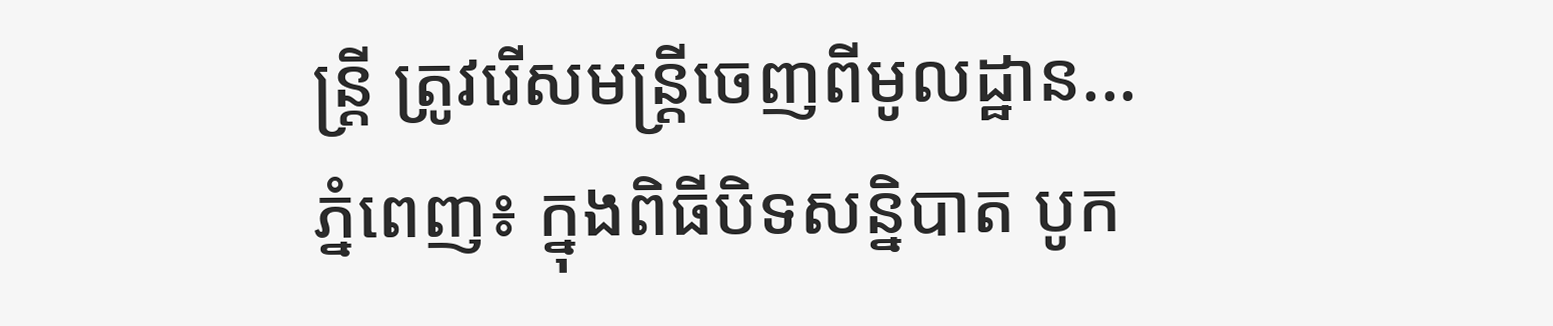ន្រ្តី ត្រូវរើសមន្រ្តីចេញពីមូលដ្ឋាន...
ភ្នំពេញ៖ ក្នុងពិធីបិទសន្និបាត បូក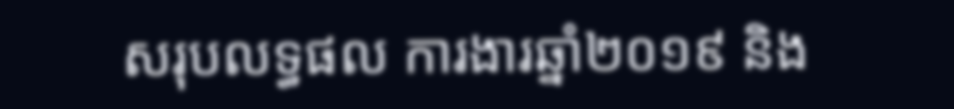សរុបលទ្ធផល ការងារឆ្នាំ២០១៩ និង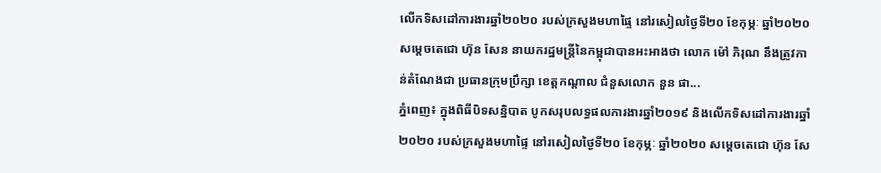លើកទិសដៅការងារឆ្នាំ២០២០ របស់ក្រសួងមហាផ្ទៃ នៅរសៀលថ្ងៃទី២០ ខែកុម្ភៈ ឆ្នាំ២០២០ សម្ដេចតេជោ ហ៊ុន សែន នាយករដ្ឋមន្រ្តីនៃកម្ពុជាបានអះអាងថា លោក ម៉ៅ ភិរុណ នឹងត្រូវកាន់តំណែងជា ប្រធានក្រុមប្រឹក្សា ខេត្តកណ្ដាល ជំនួសលោក នួន ផា...
ភ្នំពេញ៖ ក្នុងពិធីបិទសន្និបាត បូកសរុបលទ្ធផលការងារឆ្នាំ២០១៩ និងលើកទិសដៅការងារឆ្នាំ២០២០ របស់ក្រសួងមហាផ្ទៃ នៅរសៀលថ្ងៃទី២០ ខែកុម្ភៈ ឆ្នាំ២០២០ សម្ដេចតេជោ ហ៊ុន សែ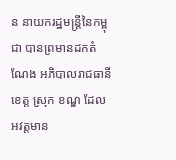ន នាយករដ្ឋមន្រ្តីនៃកម្ពុជា បានព្រមានដកតំណែង អភិបាលរាជធានី ខេត្ត ស្រុក ខណ្ឌ ដែលអវត្តមាន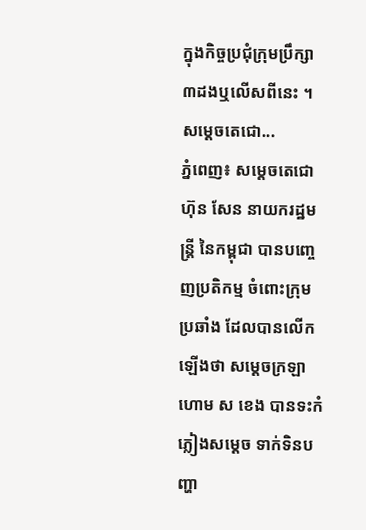ក្នុងកិច្ចប្រជុំក្រុមប្រឹក្សា ៣ដងឬលើសពីនេះ ។ សម្ដេចតេជោ...
ភ្នំពេញ៖ សម្ដេចតេជោ ហ៊ុន សែន នាយករដ្ឋមន្រ្តី នៃកម្ពុជា បានបញ្ចេញប្រតិកម្ម ចំពោះក្រុមប្រឆាំង ដែលបានលើកឡើងថា សម្ដេចក្រឡាហោម ស ខេង បានទះកំភ្លៀងសម្ដេច ទាក់ទិនបញ្ហា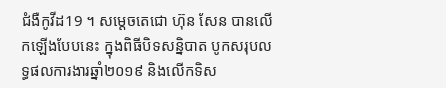ជំងឺកូវីដ19 ។ សម្ដេចតេជោ ហ៊ុន សែន បានលើកឡើងបែបនេះ ក្នុងពិធីបិទសន្និបាត បូកសរុបលទ្ធផលការងារឆ្នាំ២០១៩ និងលើកទិស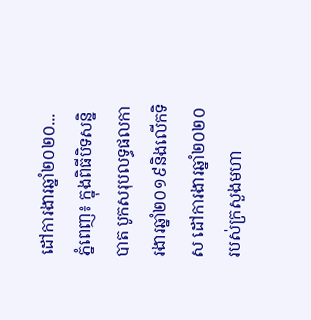ដៅការងារឆ្នាំ២០២០...
ភ្នំពេញ៖ ក្នុងពិធីបិទសន្និបាត បូកសរុបលទ្ធផលការងារឆ្នាំ២០១៩និងលើកទិស ដៅការងារឆ្នាំ២០២០ របស់ក្រសួងមហា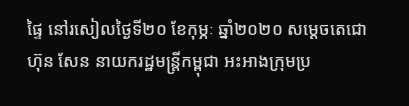ផ្ទៃ នៅរសៀលថ្ងៃទី២០ ខែកុម្ភៈ ឆ្នាំ២០២០ សម្តេចតេជោ ហ៊ុន សែន នាយករដ្ឋមន្ត្រីកម្ពុជា អះអាងក្រុមប្រ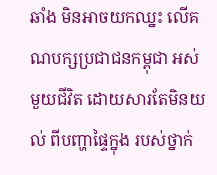ឆាំង មិនអាចយកឈ្នះ លើគណបក្សប្រជាជនកម្ពុជា អស់មួយជីវិត ដោយសារតែមិនយល់ ពីបញ្ហាផ្ទៃក្នុង របស់ថ្នាក់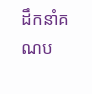ដឹកនាំគណប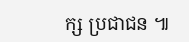ក្ស ប្រជាជន ៕